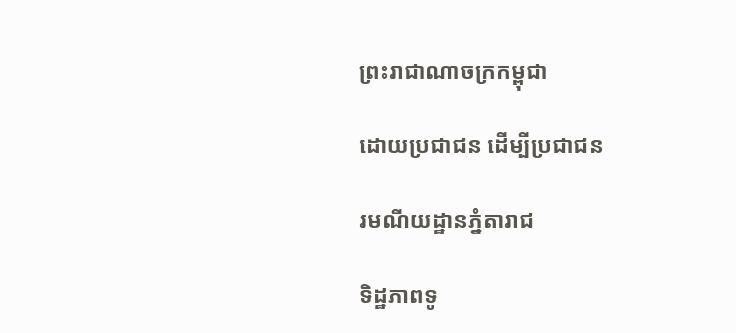ព្រះរាជាណាចក្រកម្ពុជា

ដោយប្រជាជន ដើម្បីប្រជាជន

រមណីយដ្ឋានភ្នំតារាជ

ទិដ្ឋភាពទូ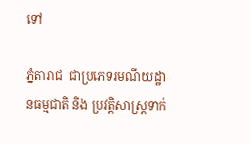ទៅ

ភ្នំតារាជ  ជាប្រភេទរមណីយដ្ឋានធម្មជាតិ និង ប្រវត្តិសាស្ត្រទាក់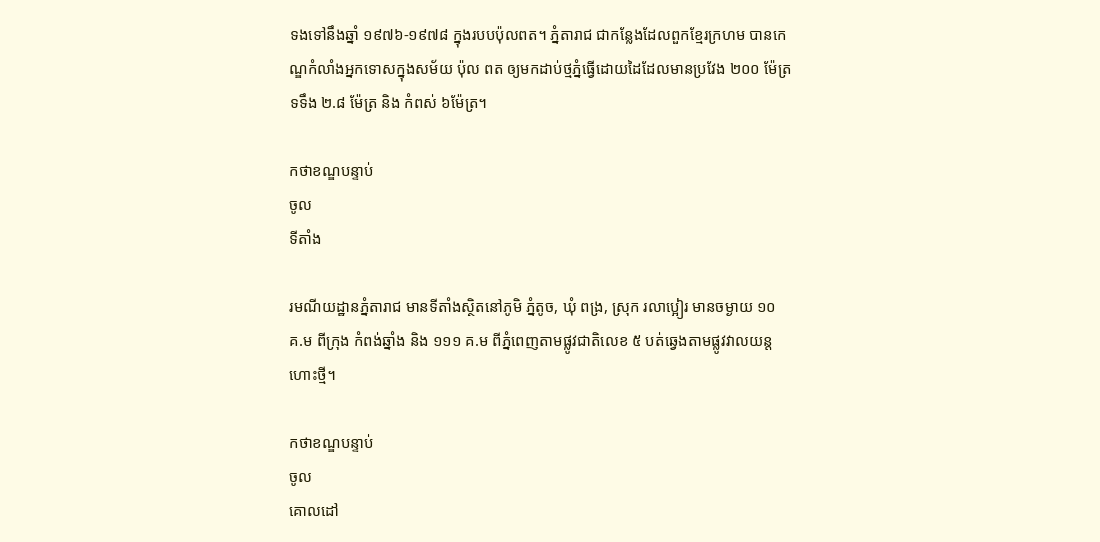ទងទៅនឹងឆ្នាំ ១៩៧៦-១៩៧៨ ក្នុងរបបប៉ុលពត។ ភ្នំតារាជ ជាកន្លែងដែលពួកខ្មែរក្រហម បានកេណ្ឌកំលាំងអ្នកទោសក្នុងសម័យ ប៉ុល ពត ឲ្យមកដាប់ថ្មភ្នំធ្វើដោយដៃដែលមានប្រវែង ២០០ ម៉ែត្រ ទទឹង ២.៨ ម៉ែត្រ និង កំពស់ ៦ម៉ែត្រ។

កថាខណ្ឌបន្ទាប់
ចូល
ទីតាំង

រមណីយដ្ឋានភ្នំតារាជ មានទីតាំងស្ថិតនៅភូមិ ភ្នំតូច, ឃុំ ពង្រ, ស្រុក រលាប្អៀរ មានចម្ងាយ ១០ គ.ម ពីក្រុង កំពង់ឆ្នាំង និង ១១១ គ.ម ពីភ្នំពេញតាមផ្លូវជាតិលេខ ៥ បត់ឆ្វេងតាមផ្លូវវាលយន្តហោះថ្មី។

កថាខណ្ឌបន្ទាប់
ចូល
គោលដៅ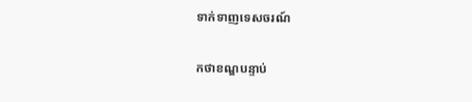ទាក់ទាញទេសចរណ៍

កថាខណ្ឌបន្ទាប់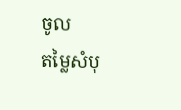ចូល
តម្លៃសំបុ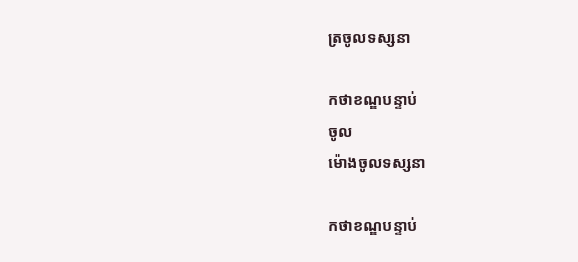ត្រចូលទស្សនា

កថាខណ្ឌបន្ទាប់
ចូល
ម៉ោងចូលទស្សនា

កថាខណ្ឌបន្ទាប់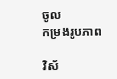ចូល
កម្រងរូបភាព

វិស័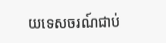យទេសចរណ៍ជាប់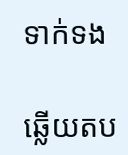ទាក់ទង

ឆ្លើយតប